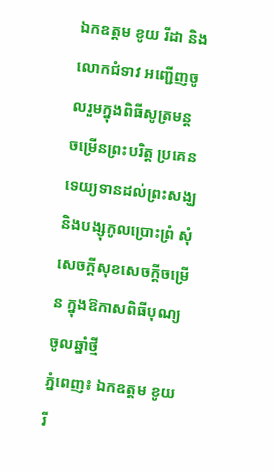ឯកឧត្តម ខូយ រីដា និងលោកជំទាវ អញ្ជើញចូលរួមក្នុងពិធីសូត្រមន្ត ចម្រើនព្រះបរិត្ត ប្រគេនទេយ្យទានដល់ព្រះសង្ឃ និងបង្សុកូលប្រោះព្រំ សុំសេចក្តីសុខសេចក្តីចម្រើន ក្នុងឱកាសពិធីបុណ្យចូលឆ្នាំថ្មី
ភ្នំពេញ៖ ឯកឧត្តម ខូយ រី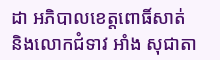ដា អភិបាលខេត្តពោធិ៍សាត់ និងលោកជំទាវ អាំង សុជាតា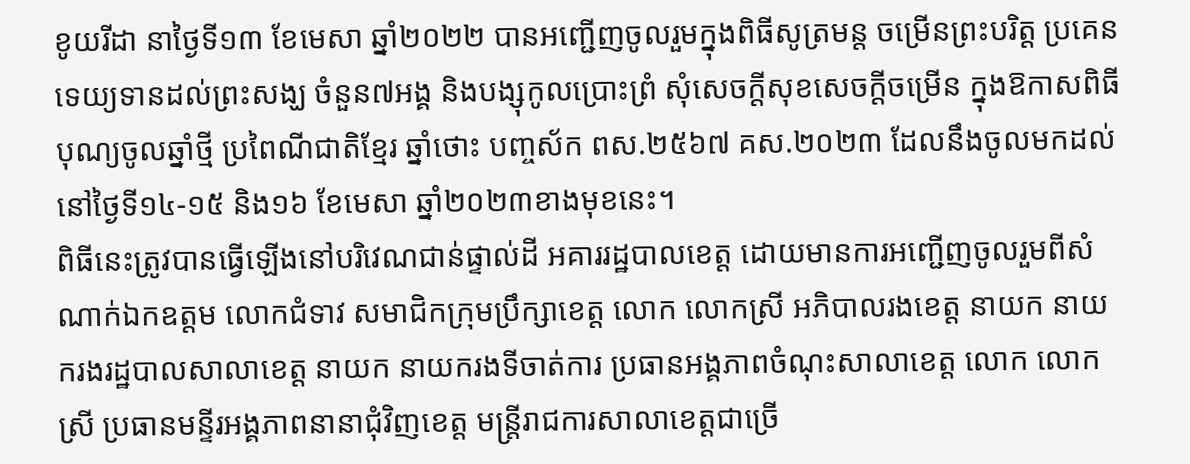ខូយរីដា នាថ្ងៃទី១៣ ខែមេសា ឆ្នាំ២០២២ បានអញ្ជើញចូលរួមក្នុងពិធីសូត្រមន្ត ចម្រើនព្រះបរិត្ត ប្រគេនទេយ្យទានដល់ព្រះសង្ឃ ចំនួន៧អង្គ និងបង្សុកូលប្រោះព្រំ សុំសេចក្តីសុខសេចក្តីចម្រើន ក្នុងឱកាសពិធីបុណ្យចូលឆ្នាំថ្មី ប្រពៃណីជាតិខ្មែរ ឆ្នាំថោះ បញ្ចស័ក ពស.២៥៦៧ គស.២០២៣ ដែលនឹងចូលមកដល់ នៅថ្ងៃទី១៤-១៥ និង១៦ ខែមេសា ឆ្នាំ២០២៣ខាងមុខនេះ។
ពិធីនេះត្រូវបានធ្វើឡើងនៅបរិវេណជាន់ផ្ទាល់ដី អគាររដ្ឋបាលខេត្ត ដោយមានការអញ្ជើញចូលរួមពីសំណាក់ឯកឧត្តម លោកជំទាវ សមាជិកក្រុមប្រឹក្សាខេត្ត លោក លោកស្រី អភិបាលរងខេត្ត នាយក នាយករងរដ្ឋបាលសាលាខេត្ត នាយក នាយករងទីចាត់ការ ប្រធានអង្គភាពចំណុះសាលាខេត្ត លោក លោកស្រី ប្រធានមន្ទីរអង្គភាពនានាជុំវិញខេត្ត មន្ត្រីរាជការសាលាខេត្តជាច្រើ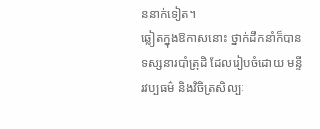ននាក់ទៀត។
ឆ្លៀតក្នុងឱកាសនោះ ថ្នាក់ដឹកនាំក៏បានទស្សនារបាំត្រុដិ ដែលរៀបចំដោយ មន្ទីរវប្បធម៌ និងវិចិត្រសិល្បៈ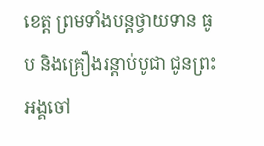ខេត្ត ព្រមទាំងបន្តថ្វាយទាន ធូប និងគ្រឿងរន្តាប់បូជា ជូនព្រះអង្គចៅ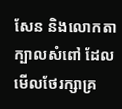សែន និងលោកតាក្បាលសំពៅ ដែលមើលថែរក្សាគ្រ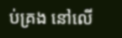ប់គ្រង នៅលើ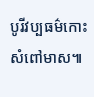បូរីវប្បធម៌កោះសំពៅមាស៕